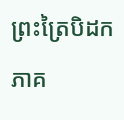ព្រះត្រៃបិដក ភាគ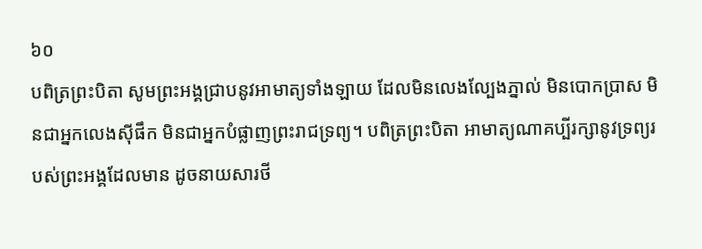៦០
បពិត្រព្រះបិតា សូមព្រះអង្គជ្រាបនូវអាមាត្យទាំងឡាយ ដែលមិនលេងល្បែងភ្នាល់ មិនបោកប្រាស មិនជាអ្នកលេងស៊ីផឹក មិនជាអ្នកបំផ្លាញព្រះរាជទ្រព្យ។ បពិត្រព្រះបិតា អាមាត្យណាគប្បីរក្សានូវទ្រព្យរបស់ព្រះអង្គដែលមាន ដូចនាយសារថី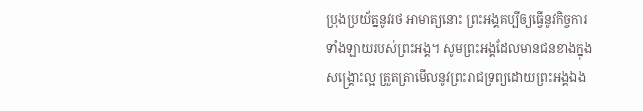ប្រុងប្រយ័ត្ននូវរថ អាមាត្យនោះ ព្រះអង្គគប្បីឲ្យធ្វើនូវកិច្ចការទាំងឡាយរបស់ព្រះអង្គ។ សូមព្រះអង្គដែលមានជនខាងក្នុងសង្គ្រោះល្អ ត្រួតត្រាមើលនូវព្រះរាជទ្រព្យដោយព្រះអង្គឯង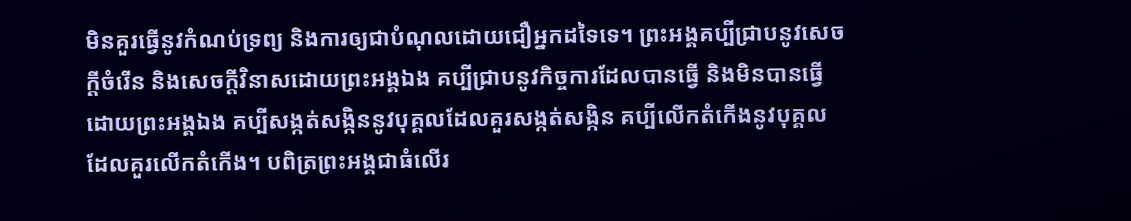មិនគួរធ្វើនូវកំណប់ទ្រព្យ និងការឲ្យជាបំណុលដោយជឿអ្នកដទៃទេ។ ព្រះអង្គគប្បីជ្រាបនូវសេចក្តីចំរើន និងសេចក្តីវិនាសដោយព្រះអង្គឯង គប្បីជ្រាបនូវកិច្ចការដែលបានធ្វើ និងមិនបានធ្វើដោយព្រះអង្គឯង គប្បីសង្កត់សង្កិននូវបុគ្គលដែលគួរសង្កត់សង្កិន គប្បីលើកតំកើងនូវបុគ្គលដែលគួរលើកតំកើង។ បពិត្រព្រះអង្គជាធំលើរ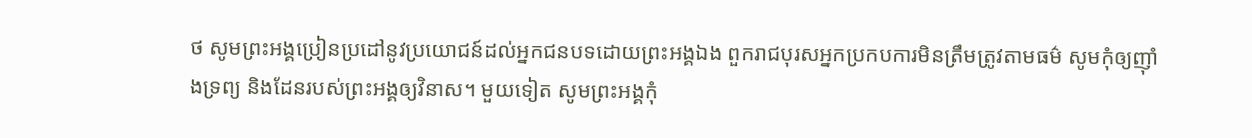ថ សូមព្រះអង្គប្រៀនប្រដៅនូវប្រយោជន៍ដល់អ្នកជនបទដោយព្រះអង្គឯង ពួករាជបុរសអ្នកប្រកបការមិនត្រឹមត្រូវតាមធម៌ សូមកុំឲ្យញ៉ាំងទ្រព្យ និងដែនរបស់ព្រះអង្គឲ្យវិនាស។ មួយទៀត សូមព្រះអង្គកុំ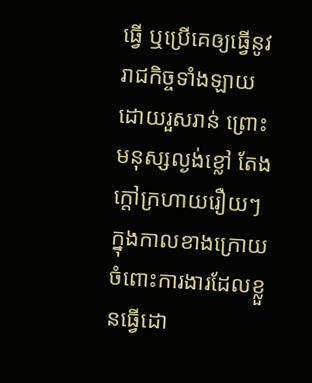ធ្វើ ឬប្រើគេឲ្យធ្វើនូវរាជកិច្ចទាំងឡាយដោយរួសរាន់ ព្រោះមនុស្សល្ងង់ខ្លៅ តែងក្តៅក្រហាយរឿយៗ ក្នុងកាលខាងក្រោយ ចំពោះការងារដែលខ្លួនធ្វើដោ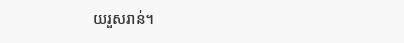យរួសរាន់។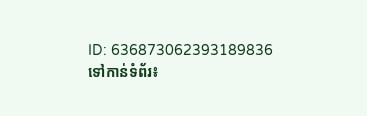ID: 636873062393189836
ទៅកាន់ទំព័រ៖